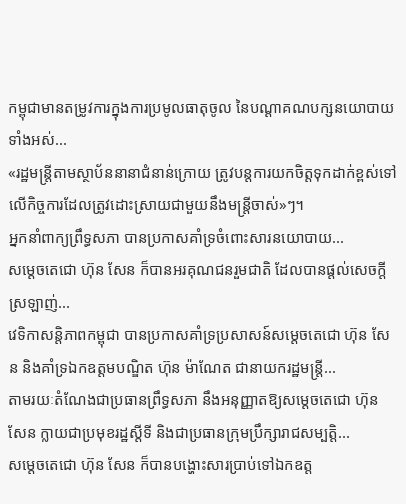កម្ពុជាមានតម្រូវការក្នុងការប្រមូលធាតុចូល នៃបណ្ដាគណបក្សនយោបាយទាំងអស់...
«រដ្ឋមន្ត្រីតាមស្ថាប័ននានាជំនាន់ក្រោយ ត្រូវបន្តការយកចិត្តទុកដាក់ខ្ពស់ទៅលើកិច្ចការដែលត្រូវដោះស្រាយជាមួយនឹងមន្ត្រីចាស់»ៗ។
អ្នកនាំពាក្យព្រឹទ្ធសភា បានប្រកាសគាំទ្រចំពោះសារនយោបាយ...
សម្ដេចតេជោ ហ៊ុន សែន ក៏បានអរគុណជនរួមជាតិ ដែលបានផ្តល់សេចក្តីស្រឡាញ់...
វេទិកាសន្តិភាពកម្ពុជា បានប្រកាសគាំទ្រប្រសាសន៍សម្តេចតេជោ ហ៊ុន សែន និងគាំទ្រឯកឧត្តមបណ្ឌិត ហ៊ុន ម៉ាណែត ជានាយករដ្ឋមន្ត្រី...
តាមរយៈតំណែងជាប្រធានព្រឹទ្ធសភា នឹងអនុញ្ញាតឱ្យសម្ដេចតេជោ ហ៊ុន សែន ក្លាយជាប្រមុខរដ្ឋស្ដីទី និងជាប្រធានក្រុមប្រឹក្សារាជសម្បត្តិ...
សម្តេចតេជោ ហ៊ុន សែន ក៏បានបង្ហោះសារប្រាប់ទៅឯកឧត្ត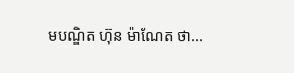មបណ្ឌិត ហ៊ុន ម៉ាណែត ថា...